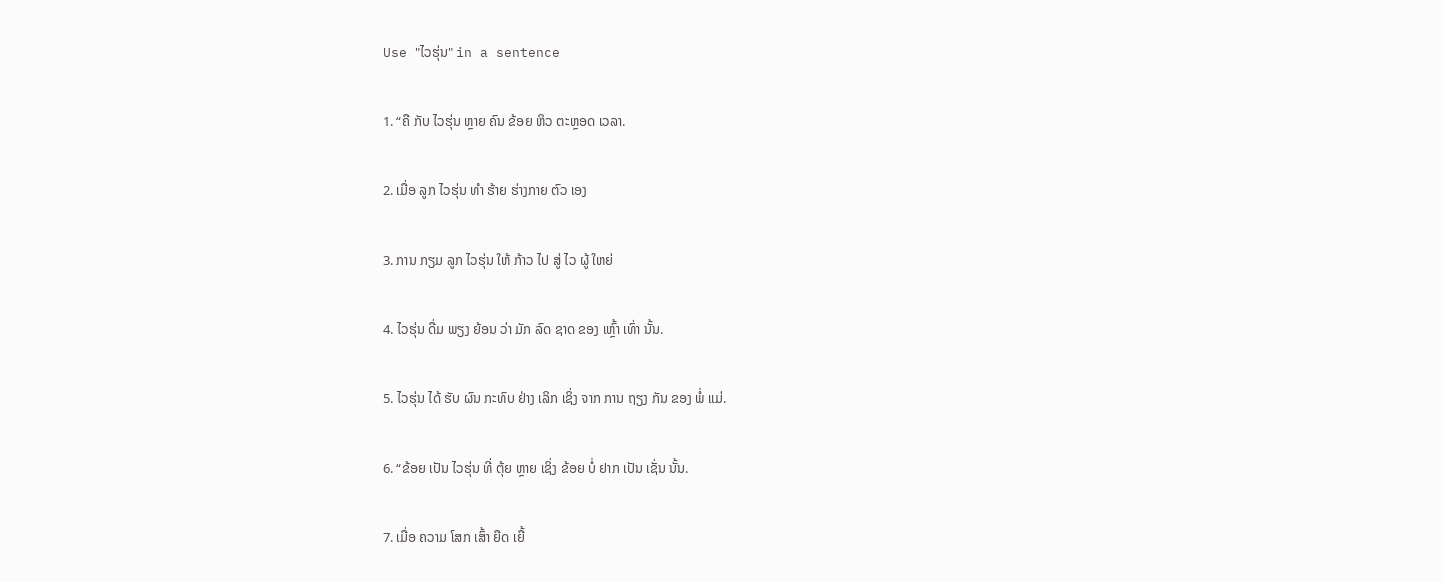Use "ໄວຮຸ່ນ" in a sentence

1. “ຄື ກັບ ໄວຮຸ່ນ ຫຼາຍ ຄົນ ຂ້ອຍ ຫິວ ຕະຫຼອດ ເວລາ.

2. ເມື່ອ ລູກ ໄວຮຸ່ນ ທໍາ ຮ້າຍ ຮ່າງກາຍ ຕົວ ເອງ

3. ການ ກຽມ ລູກ ໄວຮຸ່ນ ໃຫ້ ກ້າວ ໄປ ສູ່ ໄວ ຜູ້ ໃຫຍ່

4. ໄວຮຸ່ນ ດື່ມ ພຽງ ຍ້ອນ ວ່າ ມັກ ລົດ ຊາດ ຂອງ ເຫຼົ້າ ເທົ່າ ນັ້ນ.

5. ໄວຮຸ່ນ ໄດ້ ຮັບ ຜົນ ກະທົບ ຢ່າງ ເລິກ ເຊິ່ງ ຈາກ ການ ຖຽງ ກັນ ຂອງ ພໍ່ ແມ່.

6. “ຂ້ອຍ ເປັນ ໄວຮຸ່ນ ທີ່ ຕຸ້ຍ ຫຼາຍ ເຊິ່ງ ຂ້ອຍ ບໍ່ ຢາກ ເປັນ ເຊັ່ນ ນັ້ນ.

7. ເມື່ອ ຄວາມ ໂສກ ເສົ້າ ຍືດ ເຍື້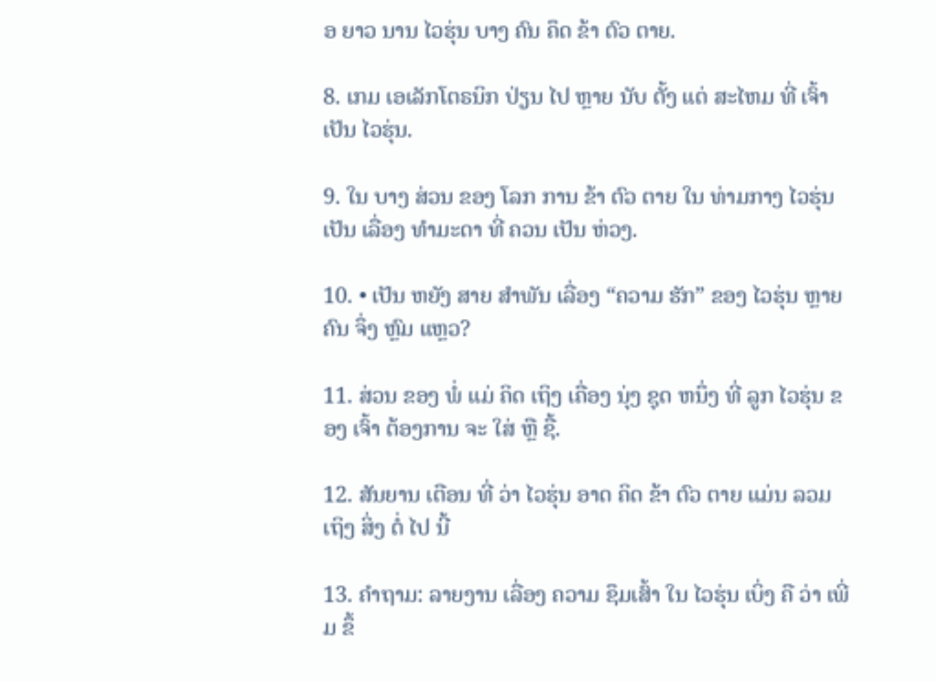ອ ຍາວ ນານ ໄວຮຸ່ນ ບາງ ຄົນ ຄຶດ ຂ້າ ຕົວ ຕາຍ.

8. ເກມ ເອເລັກໂຕຣນິກ ປ່ຽນ ໄປ ຫຼາຍ ນັບ ຕັ້ງ ແຕ່ ສະໄຫມ ທີ່ ເຈົ້າ ເປັນ ໄວຮຸ່ນ.

9. ໃນ ບາງ ສ່ວນ ຂອງ ໂລກ ການ ຂ້າ ຕົວ ຕາຍ ໃນ ທ່າມກາງ ໄວຮຸ່ນ ເປັນ ເລື່ອງ ທໍາມະດາ ທີ່ ຄວນ ເປັນ ຫ່ວງ.

10. • ເປັນ ຫຍັງ ສາຍ ສໍາພັນ ເລື່ອງ “ຄວາມ ຮັກ” ຂອງ ໄວຮຸ່ນ ຫຼາຍ ຄົນ ຈຶ່ງ ຫຼົມ ແຫຼວ?

11. ສ່ວນ ຂອງ ພໍ່ ແມ່ ຄິດ ເຖິງ ເຄື່ອງ ນຸ່ງ ຊຸດ ຫນຶ່ງ ທີ່ ລູກ ໄວຮຸ່ນ ຂອງ ເຈົ້າ ຕ້ອງການ ຈະ ໃສ່ ຫຼື ຊື້.

12. ສັນຍານ ເຕືອນ ທີ່ ວ່າ ໄວຮຸ່ນ ອາດ ຄິດ ຂ້າ ຕົວ ຕາຍ ແມ່ນ ລວມ ເຖິງ ສິ່ງ ຕໍ່ ໄປ ນີ້

13. ຄໍາຖາມ: ລາຍງານ ເລື່ອງ ຄວາມ ຊຶມເສົ້າ ໃນ ໄວຮຸ່ນ ເບິ່ງ ຄື ວ່າ ເພີ່ມ ຂຶ້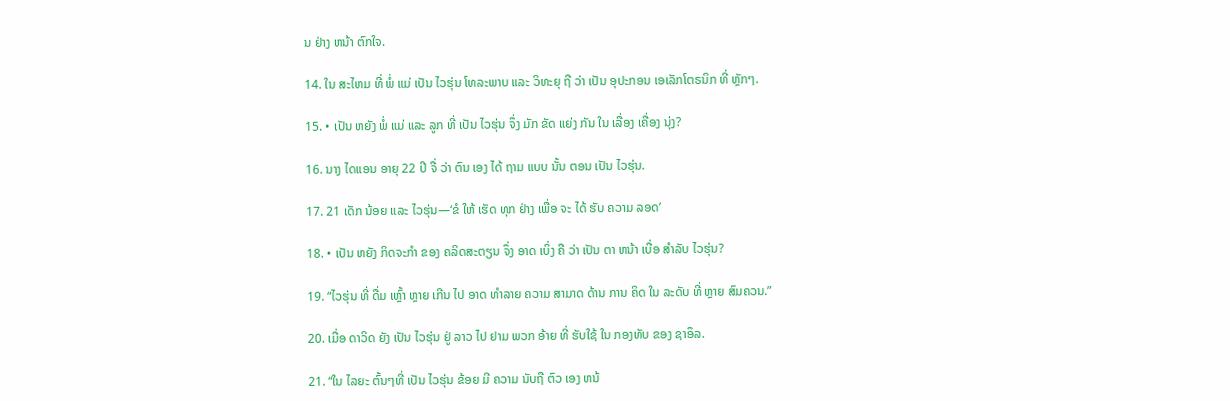ນ ຢ່າງ ຫນ້າ ຕົກໃຈ.

14. ໃນ ສະໄຫມ ທີ່ ພໍ່ ແມ່ ເປັນ ໄວຮຸ່ນ ໂທລະພາບ ແລະ ວິທະຍຸ ຖື ວ່າ ເປັນ ອຸປະກອນ ເອເລັກໂຕຣນິກ ທີ່ ຫຼັກໆ.

15. • ເປັນ ຫຍັງ ພໍ່ ແມ່ ແລະ ລູກ ທີ່ ເປັນ ໄວຮຸ່ນ ຈຶ່ງ ມັກ ຂັດ ແຍ່ງ ກັນ ໃນ ເລື່ອງ ເຄື່ອງ ນຸ່ງ?

16. ນາງ ໄດແອນ ອາຍຸ 22 ປີ ຈື່ ວ່າ ຕົນ ເອງ ໄດ້ ຖາມ ແບບ ນັ້ນ ຕອນ ເປັນ ໄວຮຸ່ນ.

17. 21 ເດັກ ນ້ອຍ ແລະ ໄວຮຸ່ນ—‘ຂໍ ໃຫ້ ເຮັດ ທຸກ ຢ່າງ ເພື່ອ ຈະ ໄດ້ ຮັບ ຄວາມ ລອດ’

18. • ເປັນ ຫຍັງ ກິດຈະກໍາ ຂອງ ຄລິດສະຕຽນ ຈຶ່ງ ອາດ ເບິ່ງ ຄື ວ່າ ເປັນ ຕາ ຫນ້າ ເບື່ອ ສໍາລັບ ໄວຮຸ່ນ?

19. “ໄວຮຸ່ນ ທີ່ ດື່ມ ເຫຼົ້າ ຫຼາຍ ເກີນ ໄປ ອາດ ທໍາລາຍ ຄວາມ ສາມາດ ດ້ານ ການ ຄິດ ໃນ ລະດັບ ທີ່ ຫຼາຍ ສົມຄວນ.”

20. ເມື່ອ ດາວິດ ຍັງ ເປັນ ໄວຮຸ່ນ ຢູ່ ລາວ ໄປ ຢາມ ພວກ ອ້າຍ ທີ່ ຮັບໃຊ້ ໃນ ກອງທັບ ຂອງ ຊາອຶລ.

21. “ໃນ ໄລຍະ ຕົ້ນໆທີ່ ເປັນ ໄວຮຸ່ນ ຂ້ອຍ ມີ ຄວາມ ນັບຖື ຕົວ ເອງ ຫນ້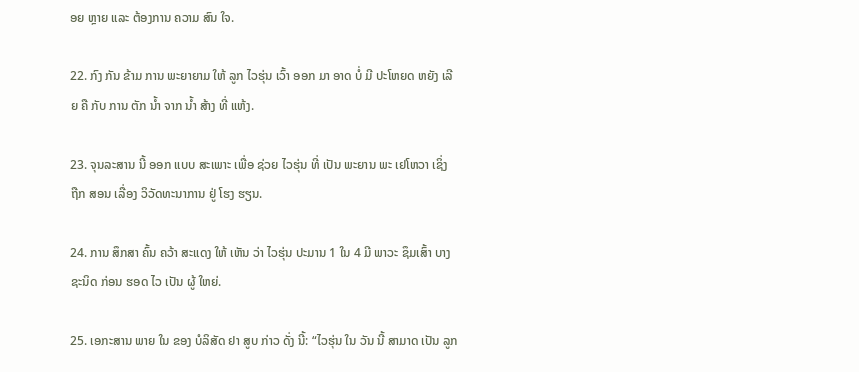ອຍ ຫຼາຍ ແລະ ຕ້ອງການ ຄວາມ ສົນ ໃຈ.

22. ກົງ ກັນ ຂ້າມ ການ ພະຍາຍາມ ໃຫ້ ລູກ ໄວຮຸ່ນ ເວົ້າ ອອກ ມາ ອາດ ບໍ່ ມີ ປະໂຫຍດ ຫຍັງ ເລີຍ ຄື ກັບ ການ ຕັກ ນໍ້າ ຈາກ ນໍ້າ ສ້າງ ທີ່ ແຫ້ງ.

23. ຈຸນລະສານ ນີ້ ອອກ ແບບ ສະເພາະ ເພື່ອ ຊ່ວຍ ໄວຮຸ່ນ ທີ່ ເປັນ ພະຍານ ພະ ເຢໂຫວາ ເຊິ່ງ ຖືກ ສອນ ເລື່ອງ ວິວັດທະນາການ ຢູ່ ໂຮງ ຮຽນ.

24. ການ ສຶກສາ ຄົ້ນ ຄວ້າ ສະແດງ ໃຫ້ ເຫັນ ວ່າ ໄວຮຸ່ນ ປະມານ 1 ໃນ 4 ມີ ພາວະ ຊຶມເສົ້າ ບາງ ຊະນິດ ກ່ອນ ຮອດ ໄວ ເປັນ ຜູ້ ໃຫຍ່.

25. ເອກະສານ ພາຍ ໃນ ຂອງ ບໍລິສັດ ຢາ ສູບ ກ່າວ ດັ່ງ ນີ້: “ໄວຮຸ່ນ ໃນ ວັນ ນີ້ ສາມາດ ເປັນ ລູກ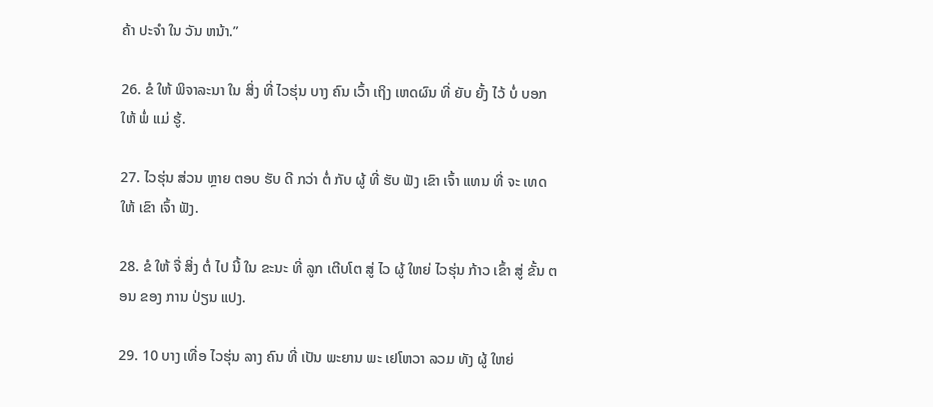ຄ້າ ປະຈໍາ ໃນ ວັນ ຫນ້າ.”

26. ຂໍ ໃຫ້ ພິຈາລະນາ ໃນ ສິ່ງ ທີ່ ໄວຮຸ່ນ ບາງ ຄົນ ເວົ້າ ເຖິງ ເຫດຜົນ ທີ່ ຍັບ ຍັ້ງ ໄວ້ ບໍ່ ບອກ ໃຫ້ ພໍ່ ແມ່ ຮູ້.

27. ໄວຮຸ່ນ ສ່ວນ ຫຼາຍ ຕອບ ຮັບ ດີ ກວ່າ ຕໍ່ ກັບ ຜູ້ ທີ່ ຮັບ ຟັງ ເຂົາ ເຈົ້າ ແທນ ທີ່ ຈະ ເທດ ໃຫ້ ເຂົາ ເຈົ້າ ຟັງ.

28. ຂໍ ໃຫ້ ຈື່ ສິ່ງ ຕໍ່ ໄປ ນີ້ ໃນ ຂະນະ ທີ່ ລູກ ເຕີບໂຕ ສູ່ ໄວ ຜູ້ ໃຫຍ່ ໄວຮຸ່ນ ກ້າວ ເຂົ້າ ສູ່ ຂັ້ນ ຕອນ ຂອງ ການ ປ່ຽນ ແປງ.

29. 10 ບາງ ເທື່ອ ໄວຮຸ່ນ ລາງ ຄົນ ທີ່ ເປັນ ພະຍານ ພະ ເຢໂຫວາ ລວມ ທັງ ຜູ້ ໃຫຍ່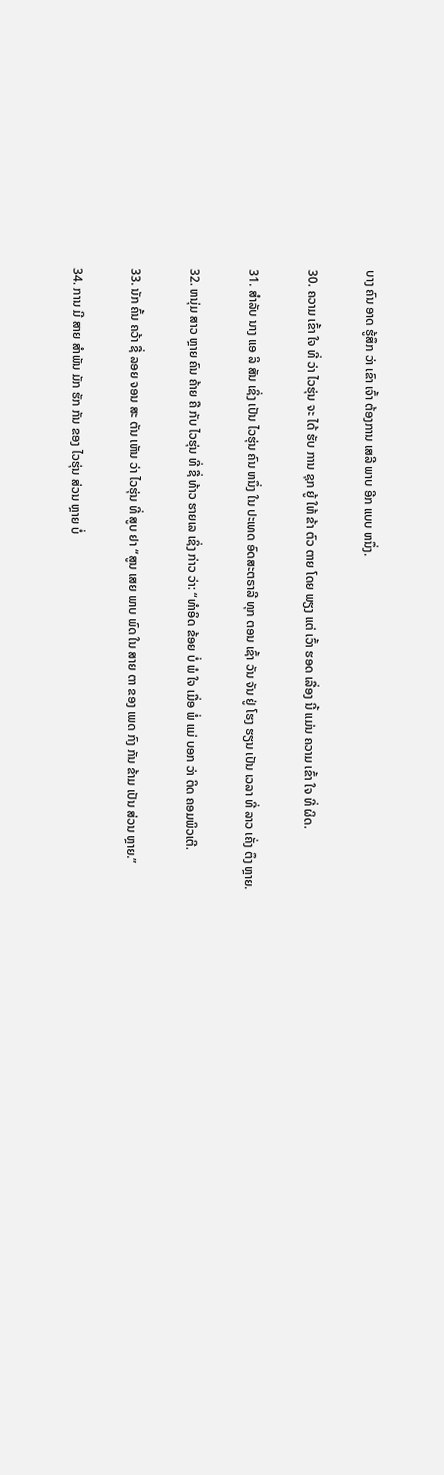ບາງ ຄົນ ອາດ ຮູ້ສຶກ ວ່າ ເຂົາ ເຈົ້າ ຕ້ອງການ ເສລີ ພາບ ອີກ ແບບ ຫນຶ່ງ.

30. ຄວາມ ເຂົ້າ ໃຈ ທີ່ ວ່າ ໄວຮຸ່ນ ຈະ ໄດ້ ຮັບ ການ ຊຸກ ຍູ້ ໃຫ້ ຂ້າ ຕົວ ຕາຍ ໂດຍ ພຽງ ແຕ່ ເວົ້າ ຮອດ ເລື່ອງ ນີ້ ແມ່ນ ຄວາມ ເຂົ້າ ໃຈ ທີ່ ຜິດ.

31. ສໍາລັບ ນາງ ແອ ລິ ສັນ ເຊິ່ງ ເປັນ ໄວຮຸ່ນ ຄົນ ຫນຶ່ງ ໃນ ປະເທດ ອົດສະຕຣາລີ ທຸກ ຕອນ ເຊົ້າ ວັນ ຈັນ ຢູ່ ໂຮງ ຮຽນ ເປັນ ເວລາ ທີ່ ລາວ ເຄັ່ງ ຕຶງ ຫຼາຍ.

32. ຫນຸ່ມ ສາວ ຫຼາຍ ຄົນ ຄ້າຍ ຄື ກັບ ໄວຮຸ່ນ ທີ່ ຊື່ ທ້າວ ຮາຍເລ ເຊິ່ງ ກ່າວ ວ່າ: “ທໍາອິດ ຂ້ອຍ ບໍ່ ພໍ ໃຈ ເມື່ອ ພໍ່ ແມ່ ບອກ ວ່າ ຕິດ ຄອມພິວເຕີ.

33. ນັກ ຄົ້ນ ຄວ້າ ຊື່ ລອຍ ຈອນ ສະ ຕັນ ເຫັນ ວ່າ ໄວຮຸ່ນ ທີ່ ສູບ ຢາ “ສູນ ເສຍ ພາບ ພົດ ໃນ ສາຍ ຕາ ຂອງ ເພດ ກົງ ກັນ ຂ້າມ ເປັນ ສ່ວນ ຫຼາຍ.”

34. ການ ມີ ສາຍ ສໍາພັນ ມັກ ຮັກ ກັນ ຂອງ ໄວຮຸ່ນ ສ່ວນ ຫຼາຍ ບໍ່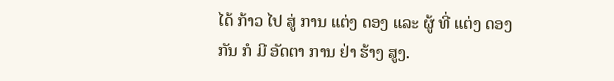ໄດ້ ກ້າວ ໄປ ສູ່ ການ ແຕ່ງ ດອງ ແລະ ຜູ້ ທີ່ ແຕ່ງ ດອງ ກັນ ກໍ ມີ ອັດຕາ ການ ຢ່າ ຮ້າງ ສູງ.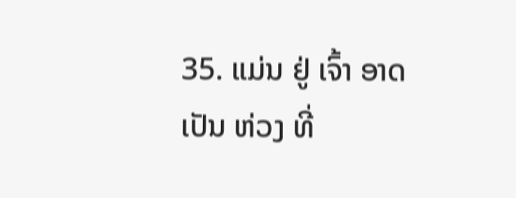35. ແມ່ນ ຢູ່ ເຈົ້າ ອາດ ເປັນ ຫ່ວງ ທີ່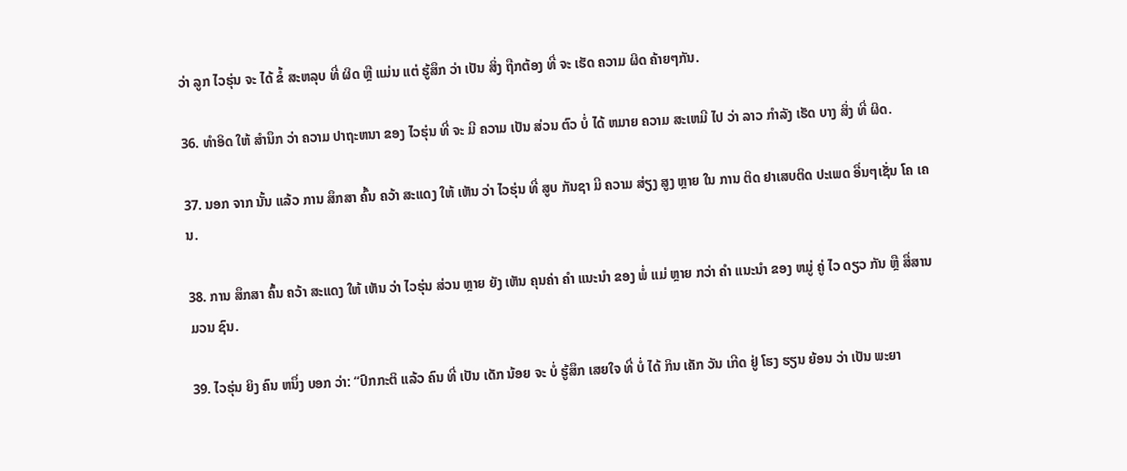ວ່າ ລູກ ໄວຮຸ່ນ ຈະ ໄດ້ ຂໍ້ ສະຫລຸບ ທີ່ ຜິດ ຫຼື ແມ່ນ ແຕ່ ຮູ້ສຶກ ວ່າ ເປັນ ສິ່ງ ຖືກຕ້ອງ ທີ່ ຈະ ເຮັດ ຄວາມ ຜິດ ຄ້າຍໆກັນ.

36. ທໍາອິດ ໃຫ້ ສໍານຶກ ວ່າ ຄວາມ ປາຖະຫນາ ຂອງ ໄວຮຸ່ນ ທີ່ ຈະ ມີ ຄວາມ ເປັນ ສ່ວນ ຕົວ ບໍ່ ໄດ້ ຫມາຍ ຄວາມ ສະເຫມີ ໄປ ວ່າ ລາວ ກໍາລັງ ເຮັດ ບາງ ສິ່ງ ທີ່ ຜິດ.

37. ນອກ ຈາກ ນັ້ນ ແລ້ວ ການ ສຶກສາ ຄົ້ນ ຄວ້າ ສະແດງ ໃຫ້ ເຫັນ ວ່າ ໄວຮຸ່ນ ທີ່ ສູບ ກັນຊາ ມີ ຄວາມ ສ່ຽງ ສູງ ຫຼາຍ ໃນ ການ ຕິດ ຢາເສບຕິດ ປະເພດ ອື່ນໆເຊັ່ນ ໂຄ ເຄນ.

38. ການ ສຶກສາ ຄົ້ນ ຄວ້າ ສະແດງ ໃຫ້ ເຫັນ ວ່າ ໄວຮຸ່ນ ສ່ວນ ຫຼາຍ ຍັງ ເຫັນ ຄຸນຄ່າ ຄໍາ ແນະນໍາ ຂອງ ພໍ່ ແມ່ ຫຼາຍ ກວ່າ ຄໍາ ແນະນໍາ ຂອງ ຫມູ່ ຄູ່ ໄວ ດຽວ ກັນ ຫຼື ສື່ສານ ມວນ ຊົນ.

39. ໄວຮຸ່ນ ຍິງ ຄົນ ຫນຶ່ງ ບອກ ວ່າ: “ປົກກະຕິ ແລ້ວ ຄົນ ທີ່ ເປັນ ເດັກ ນ້ອຍ ຈະ ບໍ່ ຮູ້ສຶກ ເສຍໃຈ ທີ່ ບໍ່ ໄດ້ ກິນ ເຄັກ ວັນ ເກີດ ຢູ່ ໂຮງ ຮຽນ ຍ້ອນ ວ່າ ເປັນ ພະຍາ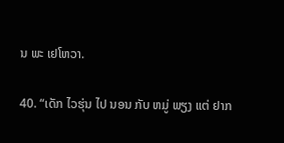ນ ພະ ເຢໂຫວາ.

40. “ເດັກ ໄວຮຸ່ນ ໄປ ນອນ ກັບ ຫມູ່ ພຽງ ແຕ່ ຢາກ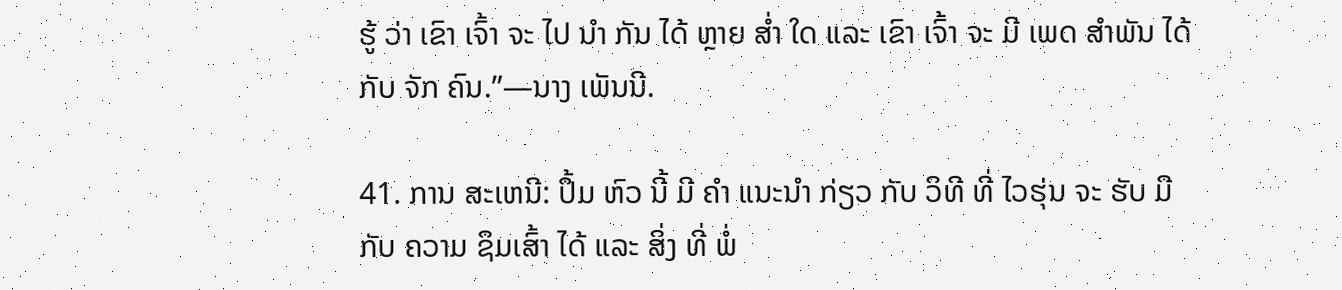ຮູ້ ວ່າ ເຂົາ ເຈົ້າ ຈະ ໄປ ນໍາ ກັນ ໄດ້ ຫຼາຍ ສໍ່າ ໃດ ແລະ ເຂົາ ເຈົ້າ ຈະ ມີ ເພດ ສໍາພັນ ໄດ້ ກັບ ຈັກ ຄົນ.”—ນາງ ເພັນນີ.

41. ການ ສະເຫນີ: ປຶ້ມ ຫົວ ນີ້ ມີ ຄໍາ ແນະນໍາ ກ່ຽວ ກັບ ວິທີ ທີ່ ໄວຮຸ່ນ ຈະ ຮັບ ມື ກັບ ຄວາມ ຊຶມເສົ້າ ໄດ້ ແລະ ສິ່ງ ທີ່ ພໍ່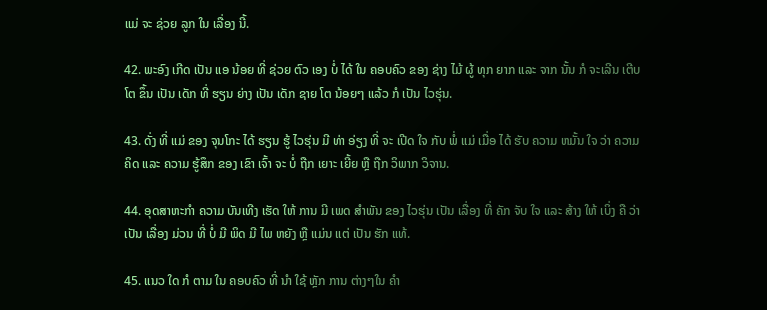ແມ່ ຈະ ຊ່ວຍ ລູກ ໃນ ເລື່ອງ ນີ້.

42. ພະອົງ ເກີດ ເປັນ ແອ ນ້ອຍ ທີ່ ຊ່ວຍ ຕົວ ເອງ ບໍ່ ໄດ້ ໃນ ຄອບຄົວ ຂອງ ຊ່າງ ໄມ້ ຜູ້ ທຸກ ຍາກ ແລະ ຈາກ ນັ້ນ ກໍ ຈະເລີນ ເຕີບໂຕ ຂຶ້ນ ເປັນ ເດັກ ທີ່ ຮຽນ ຍ່າງ ເປັນ ເດັກ ຊາຍ ໂຕ ນ້ອຍໆ ແລ້ວ ກໍ ເປັນ ໄວຮຸ່ນ.

43. ດັ່ງ ທີ່ ແມ່ ຂອງ ຈຸນໂກະ ໄດ້ ຮຽນ ຮູ້ ໄວຮຸ່ນ ມີ ທ່າ ອ່ຽງ ທີ່ ຈະ ເປີດ ໃຈ ກັບ ພໍ່ ແມ່ ເມື່ອ ໄດ້ ຮັບ ຄວາມ ຫມັ້ນ ໃຈ ວ່າ ຄວາມ ຄິດ ແລະ ຄວາມ ຮູ້ສຶກ ຂອງ ເຂົາ ເຈົ້າ ຈະ ບໍ່ ຖືກ ເຍາະ ເຍີ້ຍ ຫຼື ຖືກ ວິພາກ ວິຈານ.

44. ອຸດສາຫະກໍາ ຄວາມ ບັນເທີງ ເຮັດ ໃຫ້ ການ ມີ ເພດ ສໍາພັນ ຂອງ ໄວຮຸ່ນ ເປັນ ເລື່ອງ ທີ່ ຄັກ ຈັບ ໃຈ ແລະ ສ້າງ ໃຫ້ ເບິ່ງ ຄື ວ່າ ເປັນ ເລື່ອງ ມ່ວນ ທີ່ ບໍ່ ມີ ພິດ ມີ ໄພ ຫຍັງ ຫຼື ແມ່ນ ແຕ່ ເປັນ ຮັກ ແທ້.

45. ແນວ ໃດ ກໍ ຕາມ ໃນ ຄອບຄົວ ທີ່ ນໍາ ໃຊ້ ຫຼັກ ການ ຕ່າງໆໃນ ຄໍາ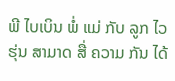ພີ ໄບເບິນ ພໍ່ ແມ່ ກັບ ລູກ ໄວຮຸ່ນ ສາມາດ ສື່ ຄວາມ ກັນ ໄດ້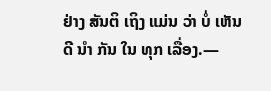ຢ່າງ ສັນຕິ ເຖິງ ແມ່ນ ວ່າ ບໍ່ ເຫັນ ດີ ນໍາ ກັນ ໃນ ທຸກ ເລື່ອງ.—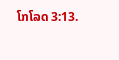ໂກໂລດ 3:13.